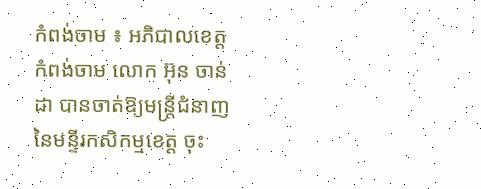កំពង់ចាម ៖ អភិបាលខេត្តកំពង់ចាម លោក អ៊ុន ចាន់ដា បានចាត់ឱ្យមន្ត្រីជំនាញនៃមន្ទីរកសិកម្មខេត្ត ចុះ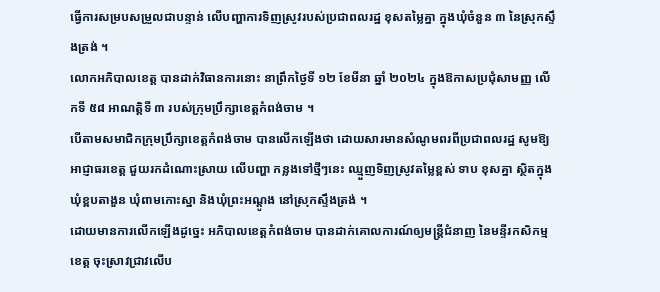ធ្វើការសម្របសម្រួលជាបន្ទាន់ លើបញ្ហាការទិញស្រូវរបស់ប្រជាពលរដ្ឋ ខុសតម្លៃគ្នា ក្នុងឃុំចំនួន ៣ នៃស្រុកស្ទឹងត្រង់ ។
លោកអភិបាលខេត្ត បានដាក់វិធានការនោះ នាព្រឹកថ្ងៃទី ១២ ខែមីនា ឆ្នាំ ២០២៤ ក្នុងឱកាសប្រជុំសាមញ្ញ លើកទី ៥៨ អាណត្តិទី ៣ របស់ក្រុមប្រឹក្សាខេត្តកំពង់ចាម ។
បើតាមសមាជិកក្រុមប្រឹក្សាខេត្តកំពង់ចាម បានលើកឡើងថា ដោយសារមានសំណូមពរពីប្រជាពលរដ្ឋ សូមឱ្យអាជ្ញាធរខេត្ត ជួយរកដំណោះស្រាយ លើបញ្ហា កន្លងទៅថ្មីៗនេះ ឈ្មួញទិញស្រូវតម្លៃខ្ពស់ ទាប ខុសគ្នា ស្ថិតក្នុងឃុំខ្ពបតាងួន ឃុំពាមកោះស្នា និងឃុំព្រះអណ្ដូង នៅស្រុកស្ទឹងត្រង់ ។
ដោយមានការលើកឡើងដូច្នេះ អភិបាលខេត្តកំពង់ចាម បានដាក់គោលការណ៍ឲ្យមន្ត្រីជំនាញ នៃមន្ទីរកសិកម្មខេត្ត ចុះស្រាវជ្រាវលើប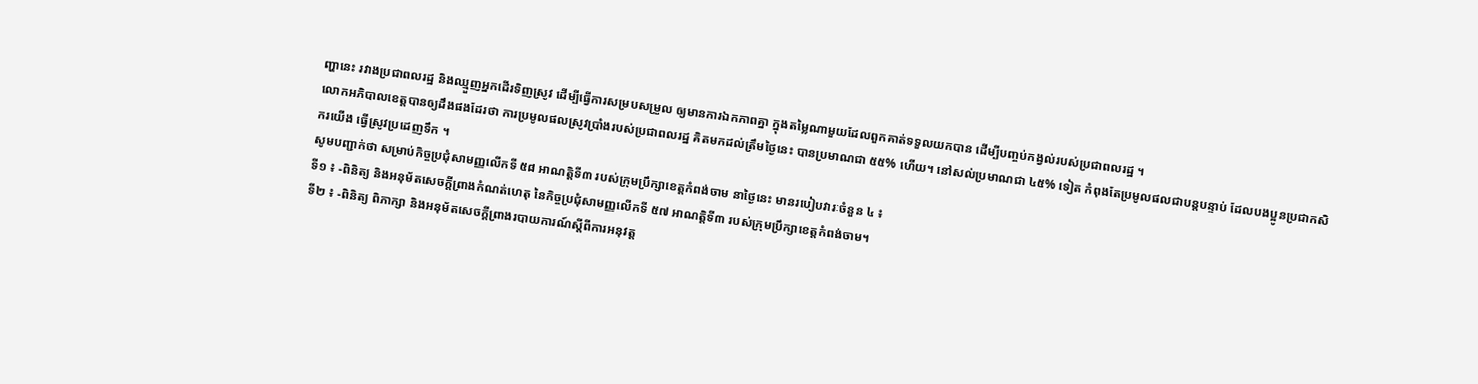ញ្ហានេះ រវាងប្រជាពលរដ្ឋ និងឈ្មួញអ្នកដើរទិញស្រូវ ដើម្បីធ្វើការសម្របសម្រួល ឲ្យមានការឯកភាពគ្នា ក្នុងតម្លៃណាមួយដែលពួកគាត់ទទួលយកបាន ដើម្បីបញ្ចប់កង្វល់របស់ប្រជាពលរដ្ឋ ។
លោកអភិបាលខេត្តបានឲ្យដឹងផងដែរថា ការប្រមូលផលស្រូវប្រាំងរបស់ប្រជាពលរដ្ឋ គិតមកដល់ត្រឹមថ្ងៃនេះ បានប្រមាណជា ៥៥% ហើយ។ នៅសល់ប្រមាណជា ៤៥% ទៀត កំពុងតែប្រមូលផលជាបន្តបន្ទាប់ ដែលបងប្អូនប្រជាកសិករយើង ធ្វើស្រូវប្រដេញទឹក ។
សូមបញ្ជាក់ថា សម្រាប់កិច្ចប្រជុំសាមញ្ញលើកទី ៥៨ អាណត្តិទី៣ របស់ក្រុមប្រឹក្សាខេត្តកំពង់ចាម នាថ្ងៃនេះ មានរបៀបវារៈចំនួន ៤ ៖
ទី១ ៖ -ពិនិត្យ និងអនុម័តសេចក្តីព្រាងកំណត់ហេតុ នៃកិច្ចប្រជុំសាមញ្ញលើកទី ៥៧ អាណត្តិទី៣ របស់ក្រុមប្រឹក្សាខេត្តកំពង់ចាម។
ទី២ ៖ -ពិនិត្យ ពិភាក្សា និងអនុម័តសេចក្តីព្រាងរបាយការណ៍ស្តីពីការអនុវត្ត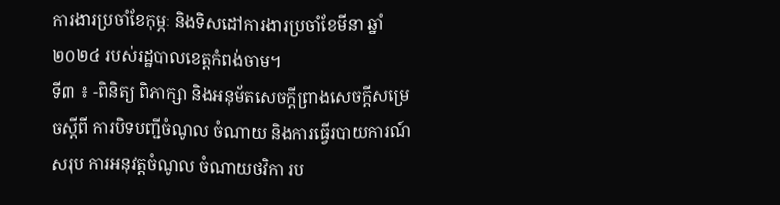ការងារប្រចាំខែកុម្ភៈ និងទិសដៅការងារប្រចាំខែមីនា ឆ្នាំ២០២៤ របស់រដ្ឋបាលខេត្តកំពង់ចាម។
ទី៣ ៖ -ពិនិត្យ ពិភាក្សា និងអនុម័តសេចក្ដីព្រាងសេចក្ដីសម្រេចស្តីពី ការបិទបញ្ជីចំណូល ចំណាយ និងការធ្វើរបាយការណ៍សរុប ការអនុវត្តចំណូល ចំណាយថវិកា រប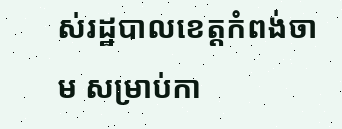ស់រដ្ឋបាលខេត្តកំពង់ចាម សម្រាប់កា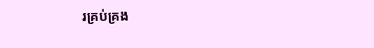រគ្រប់គ្រង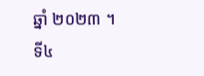ឆ្នាំ ២០២៣ ។
ទី៤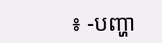៖ -បញ្ហា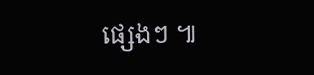ផ្សេងៗ ៕